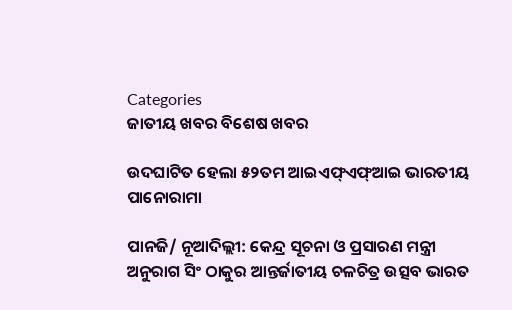Categories
ଜାତୀୟ ଖବର ବିଶେଷ ଖବର

ଉଦଘାଟିତ ହେଲା ୫୨ତମ ଆଇଏଫ୍ଏଫ୍ଆଇ ଭାରତୀୟ ପାନୋରାମା

ପାନଜି/ ନୂଆଦିଲ୍ଲୀ: କେନ୍ଦ୍ର ସୂଚନା ଓ ପ୍ରସାରଣ ମନ୍ତ୍ରୀ ଅନୁରାଗ ସିଂ ଠାକୁର ଆନ୍ତର୍ଜାତୀୟ ଚଳଚିତ୍ର ଉତ୍ସବ ଭାରତ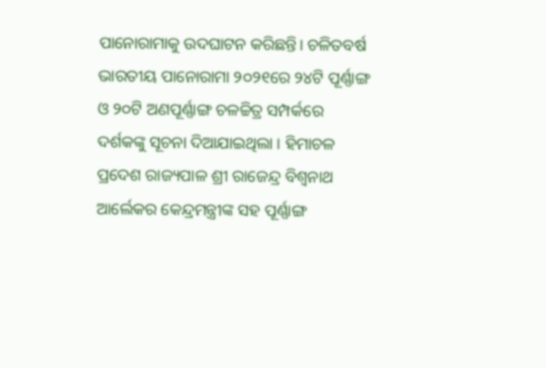ପାନୋରାମାକୁ ଉଦଘାଟନ କରିଛନ୍ତି। ଚଳିତବର୍ଷ ଭାରତୀୟ ପାନୋରାମା ୨୦୨୧ରେ ୨୪ଟି ପୂର୍ଣ୍ଣାଙ୍ଗ ଓ ୨୦ଟି ଅଣପୂର୍ଣ୍ଣାଙ୍ଗ ଚଳଚ୍ଚିତ୍ର ସମ୍ପର୍କରେ ଦର୍ଶକଙ୍କୁ ସୂଚନା ଦିଆଯାଇଥିଲା । ହିମାଚଳ ପ୍ରଦେଶ ରାଜ୍ୟପାଳ ଶ୍ରୀ ରାଜେନ୍ଦ୍ର ବିଶ୍ୱନାଥ ଆର୍ଲେକର କେନ୍ଦ୍ରମନ୍ତ୍ରୀଙ୍କ ସହ ପୂର୍ଣ୍ଣାଙ୍ଗ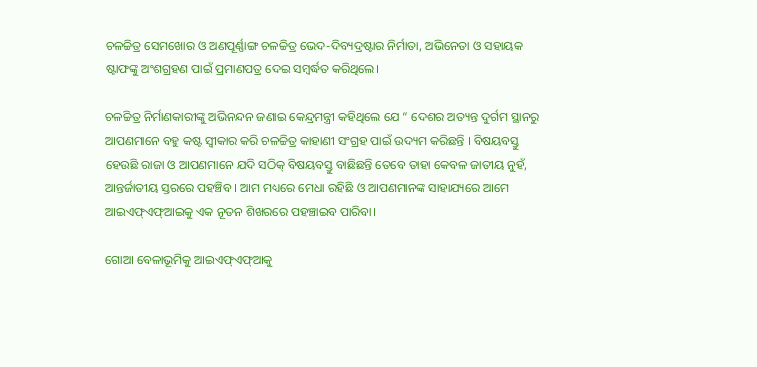ଚଳଚ୍ଚିତ୍ର ସେମଖୋର ଓ ଅଣପୂର୍ଣ୍ଣାଙ୍ଗ ଚଳଚ୍ଚିତ୍ର ଭେଦ-ଦିବ୍ୟଦ୍ରଷ୍ଟାର ନିର୍ମାତା, ଅଭିନେତା ଓ ସହାୟକ ଷ୍ଟାଫଙ୍କୁ ଅଂଶଗ୍ରହଣ ପାଇଁ ପ୍ରମାଣପତ୍ର ଦେଇ ସମ୍ବର୍ଦ୍ଧତ କରିଥିଲେ।

ଚଳଚ୍ଚିତ୍ର ନିର୍ମାଣକାରୀଙ୍କୁ ଅଭିନନ୍ଦନ ଜଣାଇ କେନ୍ଦ୍ରମନ୍ତ୍ରୀ କହିଥିଲେ ଯେ “ ଦେଶର ଅତ୍ୟନ୍ତ ଦୁର୍ଗମ ସ୍ଥାନରୁ ଆପଣମାନେ ବହୁ କଷ୍ଟ ସ୍ୱୀକାର କରି ଚଳଚ୍ଚିତ୍ର କାହାଣୀ ସଂଗ୍ରହ ପାଇଁ ଉଦ୍ୟମ କରିଛନ୍ତି । ବିଷୟବସ୍ତୁ ହେଉଛି ରାଜା ଓ ଆପଣମାନେ ଯଦି ସଠିକ୍ ବିଷୟବସ୍ତୁ ବାଛିଛନ୍ତି ତେବେ ତାହା କେବଳ ଜାତୀୟ ନୁହଁ, ଆନ୍ତର୍ଜାତୀୟ ସ୍ତରରେ ପହଞ୍ଚିବ । ଆମ ମଧ୍ୟରେ ମେଧା ରହିଛି ଓ ଆପଣମାନଙ୍କ ସାହାଯ୍ୟରେ ଆମେ ଆଇଏଫ୍ଏଫ୍ଆଇକୁ ଏକ ନୂତନ ଶିଖରରେ ପହଞ୍ଚାଇବ ପାରିବା।

ଗୋଆ ବେଳାଭୂମିକୁ ଆଇଏଫ୍ଏଫ୍ଆକୁ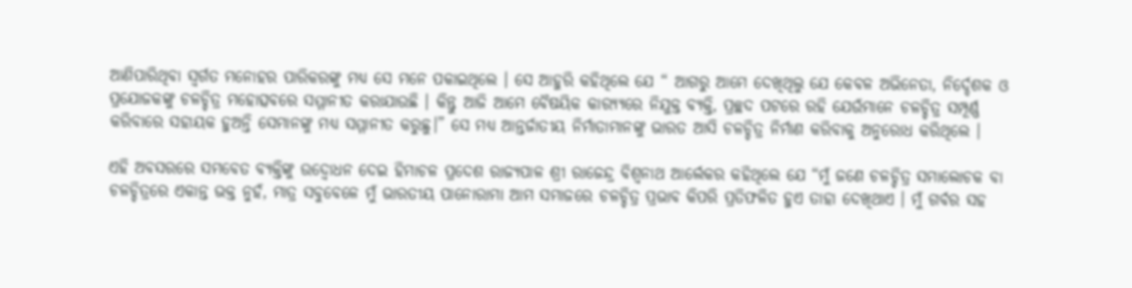ଆଣିପାରିଥିବା ସ୍ୱର୍ଗତ ମନୋହର ପାରିକରଙ୍କୁ ମଧ୍ୟ ସେ ମନେ ପକାଇଥିଲେ । ସେ ଆହୁରି କହିଥିଲେ ଯେ “ ଆଗରୁ ଆମେ ଦେଖିଥିଲୁ ଯେ କେବଳ ଅଭିନେତା, ନିର୍ଦ୍ଦେଶକ ଓ ପ୍ରଯୋଜକଙ୍କୁ ଚଳଚ୍ଚିତ୍ର ମହୋତ୍ସବରେ ସମ୍ମାନୀତ କରାଯାଉଛି । କିନ୍ତୁ ଆଜି ଆମେ ବୈଷୟିକ କାର‌୍ୟ୍ୟରେ ନିଯୁକ୍ତ ବ୍ୟକ୍ତି, ପ୍ରଚ୍ଛଦ ପଟରେ ରହି ଯେଉଁମାନେ ଚଳଚ୍ଚିତ୍ର ସମ୍ପୂର୍ଣ୍ଣ କରିବାରେ ସହାୟକ ହୁଅନ୍ତି ସେମାନଙ୍କୁ ମଧ୍ୟ ସମ୍ମାନୀତ କରୁଛୁ।” ସେ ମଧ୍ୟ ଆନ୍ତର୍ଜାତୀୟ ନିର୍ମାତାମାନଙ୍କୁ ଭାରତ ଆସି ଚଳଚ୍ଚିତ୍ର ନିର୍ମାଣ କରିବାକୁ ଅନୁରୋଧ କରିଥିଲେ ।

ଏହି ଅବସରରେ ସମବେତ ବ୍ୟକ୍ତିଙ୍କୁ ଉଦ୍ବୋଧନ ଦେଇ ହିମାଚଳ ପ୍ରଦେଶ ରାଜ୍ୟପାଳ ଶ୍ରୀ ରାଜେନ୍ଦ୍ର ବିଶ୍ୱନାଥ ଆର୍ଲେକର କହିଥିଲେ ଯେ “ମୁଁ ଜଣେ ଚଳଚ୍ଚିତ୍ର ସମାଲୋଚକ ବା ଚଳଚ୍ଚିତ୍ରରେ ଏକାନ୍ତ ଭକ୍ତ ନୁହଁ, ମାତ୍ର ସବୁବେଳେ ମୁଁ ଭାରତୀୟ ପାନୋରାମା ଆମ ସମାଜରେ ଚଳଚ୍ଚିତ୍ର ପ୍ରଭାବ କିପରି ପ୍ରତିଫଳିତ ହୁଏ ତାହା ଦେଖିଥାଏ । ମୁଁ ଗର୍ବର ସହ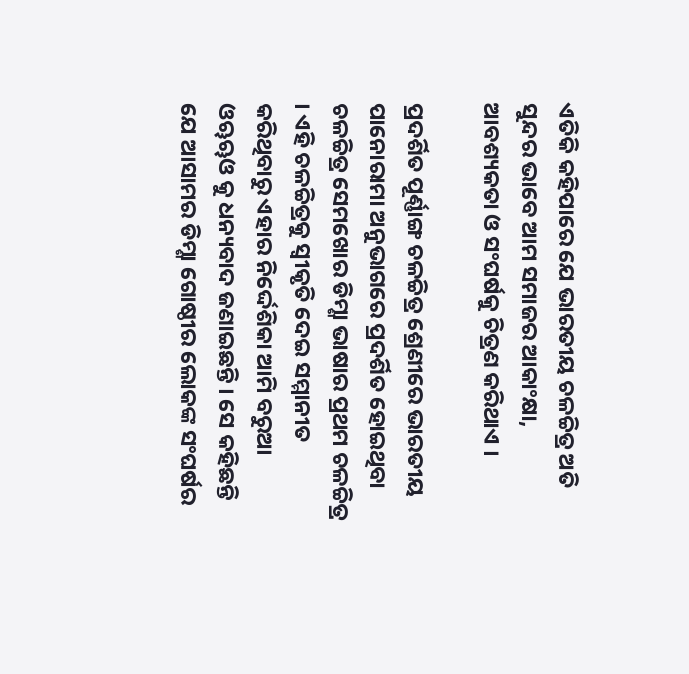ଏତିକି କହିପାରେ ଯେ ଭାରତୀୟ ଚଳଚ୍ଚିତ୍ର ଅତି ସୁନ୍ଦର ଭାବେ ଆମ ସମାଜର ଆକାଂକ୍ଷା, ଆବଶ୍ୟକତା ଓ ସଂଘର୍ଷକୁ ଚିତ୍ରଣ କରିଥାଏ ।

ପ୍ରଦର୍ଶିତ ପୂର୍ଣ୍ଣାଙ୍ଗ ଚଳଚ୍ଚିତ୍ର ଶ୍ରେଣୀରେ ଭାରତୀୟ ପାନୋରାମା ଅନୁଭାଗରେ ପ୍ରଦର୍ଶିତ ହୋଇଥିବା ଚଳଚ୍ଚିତ୍ର ସେମଖୋର ଡିମ୍ଶା ଭାଷାର ପ୍ରଥମ ଚଳଚ୍ଚିତ୍ର । ଏହି ଚଳଚ୍ଚିତ୍ରକୁ ସ୍ୱୀକୃତି ଦେଇ ସମ୍ମାନୀତ କରିଥିବାରୁ ଏହାର ନିର୍ଦ୍ଦେଶିକା ଆମି ବରୁଆ ଓୠୠଓ କୁ ଧନ୍ୟବାଦ ଜଣାଇଛନ୍ତି । ସେ କହିଛନ୍ତି ଯେ ଆସାମର ଡିମ୍ଶା ଗୋଷ୍ଠୀର ଲୋକଙ୍କ ସଂଘର୍ଷର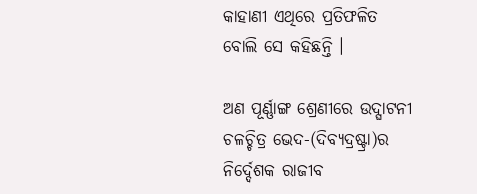କାହାଣୀ ଏଥିରେ ପ୍ରତିଫଳିତ ବୋଲି ସେ କହିଛନ୍ତି ।

ଅଣ ପୂର୍ଣ୍ଣାଙ୍ଗ ଶ୍ରେଣୀରେ ଉଦ୍ଘାଟନୀ ଚଳଚ୍ଚିତ୍ର ଭେଦ-(ଦିବ୍ୟଦ୍ରଷ୍ଟ୍ରା)ର ନିର୍ଦ୍ଦେଶକ ରାଜୀବ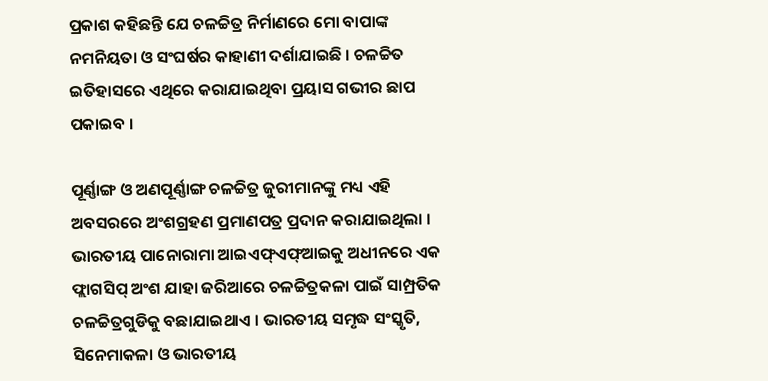ପ୍ରକାଶ କହିଛନ୍ତି ଯେ ଚଳଚ୍ଚିତ୍ର ନିର୍ମାଣରେ ମୋ ବାପାଙ୍କ ନମନିୟତା ଓ ସଂଘର୍ଷର କାହାଣୀ ଦର୍ଶାଯାଇଛି । ଚଳଚ୍ଚିତ ଇତିହାସରେ ଏଥିରେ କରାଯାଇଥିବା ପ୍ରୟାସ ଗଭୀର ଛାପ ପକାଇବ ।

ପୂର୍ଣ୍ଣାଙ୍ଗ ଓ ଅଣପୂର୍ଣ୍ଣାଙ୍ଗ ଚଳଚ୍ଚିତ୍ର ଜୁରୀମାନଙ୍କୁ ମଧ୍ୟ ଏହି ଅବସରରେ ଅଂଶଗ୍ରହଣ ପ୍ରମାଣପତ୍ର ପ୍ରଦାନ କରାଯାଇଥିଲା । ଭାରତୀୟ ପାନୋରାମା ଆଇଏଫ୍ଏଫ୍ଆଇକୁ ଅଧୀନରେ ଏକ ଫ୍ଲାଗସିପ୍ ଅଂଶ ଯାହା ଜରିଆରେ ଚଳଚ୍ଚିତ୍ରକଳା ପାଇଁ ସାମ୍ପ୍ରତିକ ଚଳଚ୍ଚିତ୍ରଗୁଡିକୁ ବଛାଯାଇଥାଏ । ଭାରତୀୟ ସମୃଦ୍ଧ ସଂସ୍କୃତି, ସିନେମାକଳା ଓ ଭାରତୀୟ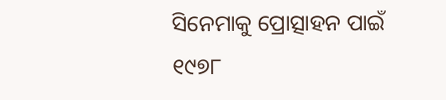ସିନେମାକୁ ପ୍ରୋତ୍ସାହନ ପାଇଁ ୧୯୭୮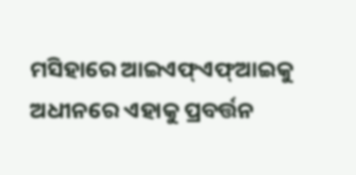ମସିହାରେ ଆଇଏଫ୍ଏଫ୍ଆଇକୁ ଅଧୀନରେ ଏହାକୁ ପ୍ରବର୍ତ୍ତନ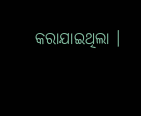କରାଯାଇଥିଲା ।